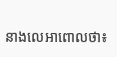នាងលេអាពោលថា៖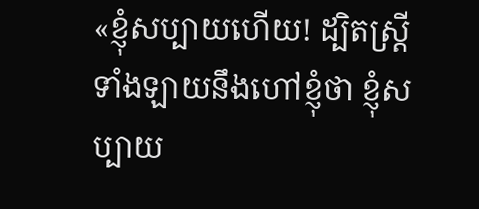«ខ្ញុំសប្បាយហើយ! ដ្បិតស្ត្រីទាំងឡាយនឹងហៅខ្ញុំថា ខ្ញុំសប្បាយ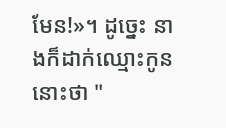មែន!»។ ដូច្នេះ នាងក៏ដាក់ឈ្មោះកូននោះថា "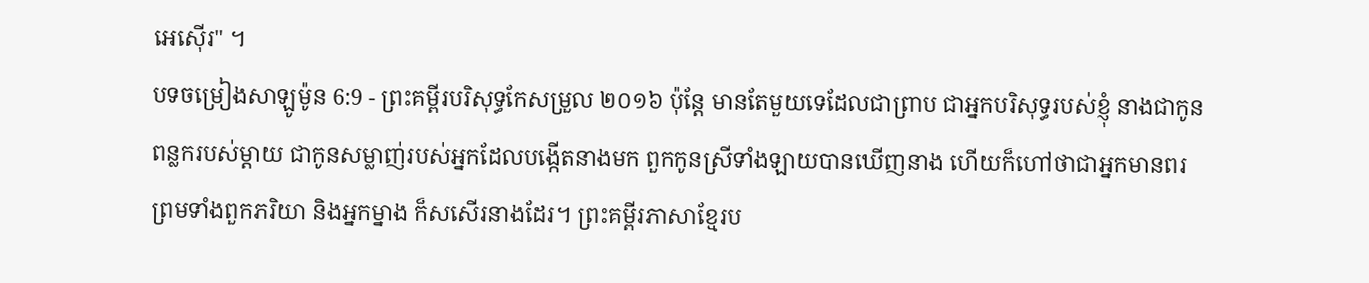អេស៊ើរ" ។
បទចម្រៀងសាឡូម៉ូន 6:9 - ព្រះគម្ពីរបរិសុទ្ធកែសម្រួល ២០១៦ ប៉ុន្តែ មានតែមួយទេដែលជាព្រាប ជាអ្នកបរិសុទ្ធរបស់ខ្ញុំ នាងជាកូនពន្លករបស់ម្តាយ ជាកូនសម្លាញ់របស់អ្នកដែលបង្កើតនាងមក ពួកកូនស្រីទាំងឡាយបានឃើញនាង ហើយក៏ហៅថាជាអ្នកមានពរ ព្រមទាំងពួកភរិយា និងអ្នកម្នាង ក៏សសើរនាងដែរ។ ព្រះគម្ពីរភាសាខ្មែរប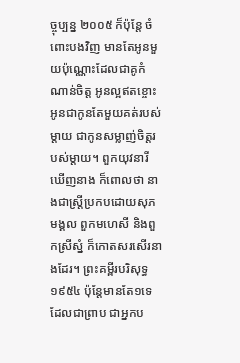ច្ចុប្បន្ន ២០០៥ ក៏ប៉ុន្តែ ចំពោះបងវិញ មានតែអូនមួយប៉ុណ្ណោះដែលជាគូកំណាន់ចិត្ត អូនល្អឥតខ្ចោះ អូនជាកូនតែមួយគត់របស់ម្ដាយ ជាកូនសម្លាញ់ចិត្តរបស់ម្ដាយ។ ពួកយុវនារីឃើញនាង ក៏ពោលថា នាងជាស្ត្រីប្រកបដោយសុភមង្គល ពួកមហេសី និងពួកស្រីស្នំ ក៏កោតសរសើរនាងដែរ។ ព្រះគម្ពីរបរិសុទ្ធ ១៩៥៤ ប៉ុន្តែមានតែ១ទេ ដែលជាព្រាប ជាអ្នកប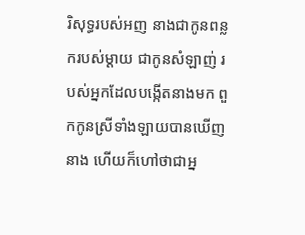រិសុទ្ធរបស់អញ នាងជាកូនពន្លករបស់ម្តាយ ជាកូនសំឡាញ់ របស់អ្នកដែលបង្កើតនាងមក ពួកកូនស្រីទាំងឡាយបានឃើញនាង ហើយក៏ហៅថាជាអ្ន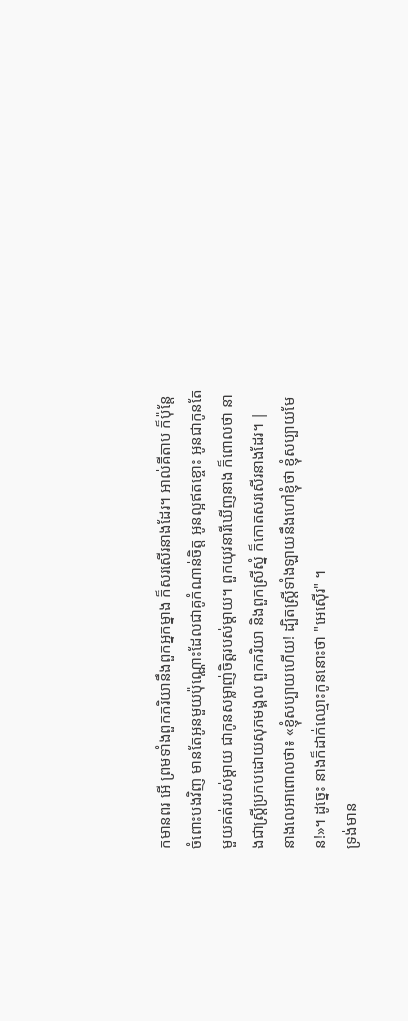កមានពរ អើ ព្រមទាំងពួកភរិយានឹងពួកអ្នកម្នាង ក៏សរសើរនាងដែរ។ អាល់គីតាប ក៏ប៉ុន្តែ ចំពោះបងវិញ មានតែអូនមួយប៉ុណ្ណោះដែលជាគូកំណាន់ចិត្ត អូនល្អឥតខ្ចោះ អូនជាកូនតែមួយគត់របស់ម្ដាយ ជាកូនសម្លាញ់ចិត្តរបស់ម្ដាយ។ ពួកយុវនារីឃើញនាង ក៏ពោលថា នាងជាស្ត្រីប្រកបដោយសុភមង្គល ពួកភរិយា និងពួកស្រីស្នំ ក៏កោតសរសើរនាងដែរ។ |
នាងលេអាពោលថា៖ «ខ្ញុំសប្បាយហើយ! ដ្បិតស្ត្រីទាំងឡាយនឹងហៅខ្ញុំថា ខ្ញុំសប្បាយមែន!»។ ដូច្នេះ នាងក៏ដាក់ឈ្មោះកូននោះថា "អេស៊ើរ" ។
ទ្រង់មាន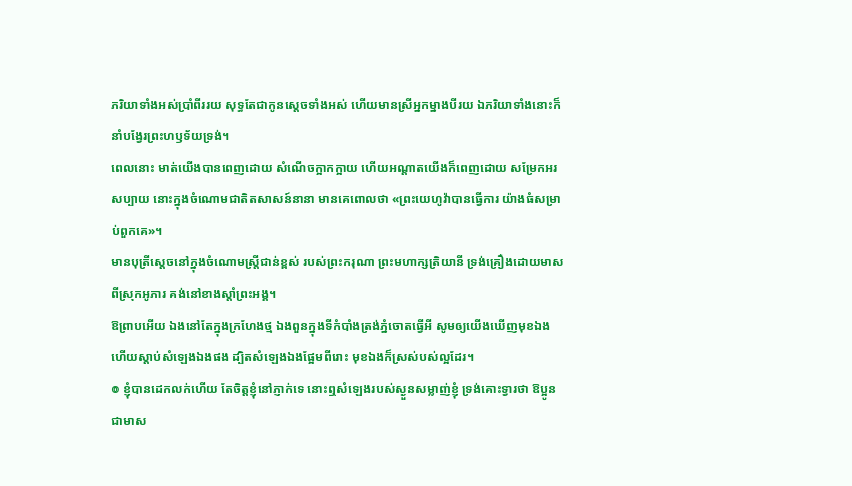ភរិយាទាំងអស់ប្រាំពីររយ សុទ្ធតែជាកូនស្តេចទាំងអស់ ហើយមានស្រីអ្នកម្នាងបីរយ ឯភរិយាទាំងនោះក៏នាំបង្វែរព្រះហឫទ័យទ្រង់។
ពេលនោះ មាត់យើងបានពេញដោយ សំណើចក្អាកក្អាយ ហើយអណ្ដាតយើងក៏ពេញដោយ សម្រែកអរសប្បាយ នោះក្នុងចំណោមជាតិតសាសន៍នានា មានគេពោលថា «ព្រះយេហូវ៉ាបានធ្វើការ យ៉ាងធំសម្រាប់ពួកគេ»។
មានបុត្រីស្តេចនៅក្នុងចំណោមស្ត្រីជាន់ខ្ពស់ របស់ព្រះករុណា ព្រះមហាក្សត្រិយានី ទ្រង់គ្រឿងដោយមាសពីស្រុកអូភារ គង់នៅខាងស្តាំព្រះអង្គ។
ឱព្រាបអើយ ឯងនៅតែក្នុងក្រហែងថ្ម ឯងពួនក្នុងទីកំបាំងត្រង់ភ្នំចោតធ្វើអី សូមឲ្យយើងឃើញមុខឯង ហើយស្តាប់សំឡេងឯងផង ដ្បិតសំឡេងឯងផ្អែមពីរោះ មុខឯងក៏ស្រស់បស់ល្អដែរ។
៙ ខ្ញុំបានដេកលក់ហើយ តែចិត្តខ្ញុំនៅភ្ញាក់ទេ នោះឮសំឡេងរបស់ស្ងួនសម្លាញ់ខ្ញុំ ទ្រង់គោះទ្វារថា ឱប្អូន ជាមាស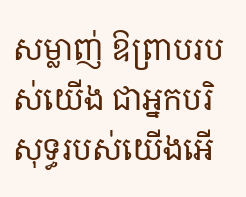សម្លាញ់ ឱព្រាបរបស់យើង ជាអ្នកបរិសុទ្ធរបស់យើងអើ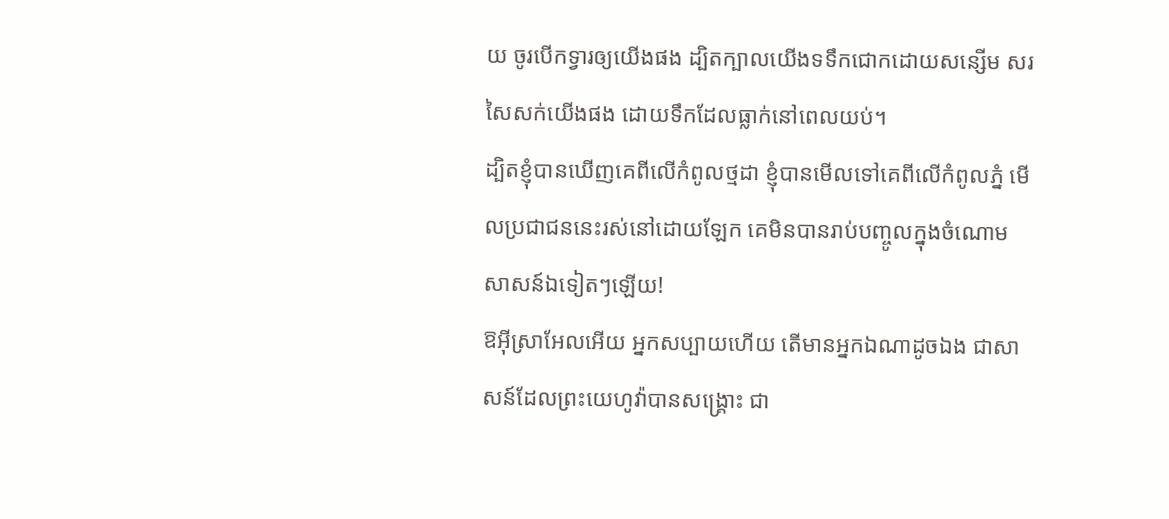យ ចូរបើកទ្វារឲ្យយើងផង ដ្បិតក្បាលយើងទទឹកជោកដោយសន្សើម សរសៃសក់យើងផង ដោយទឹកដែលធ្លាក់នៅពេលយប់។
ដ្បិតខ្ញុំបានឃើញគេពីលើកំពូលថ្មដា ខ្ញុំបានមើលទៅគេពីលើកំពូលភ្នំ មើលប្រជាជននេះរស់នៅដោយឡែក គេមិនបានរាប់បញ្ចូលក្នុងចំណោមសាសន៍ឯទៀតៗឡើយ!
ឱអ៊ីស្រាអែលអើយ អ្នកសប្បាយហើយ តើមានអ្នកឯណាដូចឯង ជាសាសន៍ដែលព្រះយេហូវ៉ាបានសង្គ្រោះ ជា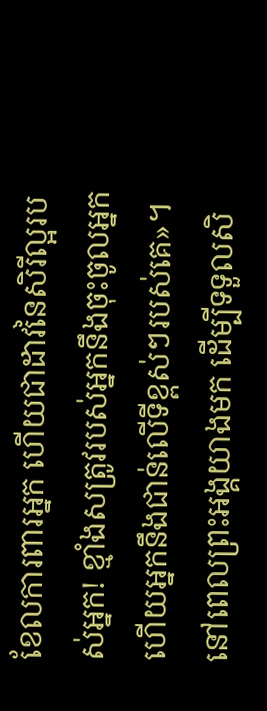ខែលការពារអ្នក ហើយជាដាវនៃសិរីល្អរបស់អ្នក! ខ្មាំងសត្រូវរបស់អ្នកនឹងចុះចូលអ្នក ហើយអ្នកនឹងជាន់លើទីខ្ពស់ៗរបស់គេ»។
នៅពេលព្រះអង្គយាងមក ដើម្បីទទួលសិ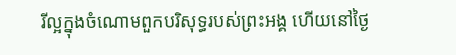រីល្អក្នុងចំណោមពួកបរិសុទ្ធរបស់ព្រះអង្គ ហើយនៅថ្ងៃ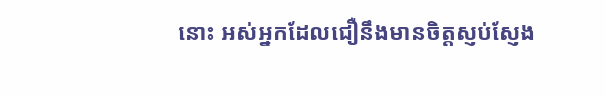នោះ អស់អ្នកដែលជឿនឹងមានចិត្តស្ញប់ស្ញែង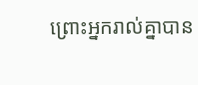ព្រោះអ្នករាល់គ្នាបាន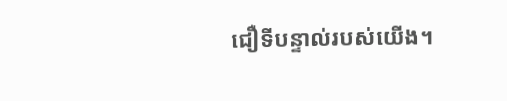ជឿទីបន្ទាល់របស់យើង។